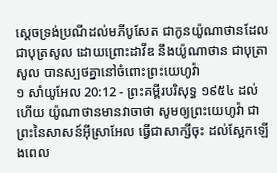ស្តេចទ្រង់ប្រណីដល់មភីបូសែត ជាកូនយ៉ូណាថានដែលជាបុត្រសូល ដោយព្រោះដាវីឌ នឹងយ៉ូណាថាន ជាបុត្រាសូល បានស្បថគ្នានៅចំពោះព្រះយេហូវ៉ា
១ សាំយូអែល 20:12 - ព្រះគម្ពីរបរិសុទ្ធ ១៩៥៤ ដល់ហើយ យ៉ូណាថានមានវាចាថា សូមឲ្យព្រះយេហូវ៉ា ជាព្រះនៃសាសន៍អ៊ីស្រាអែល ធ្វើជាសាក្សីចុះ ដល់ស្អែកឡើងពេល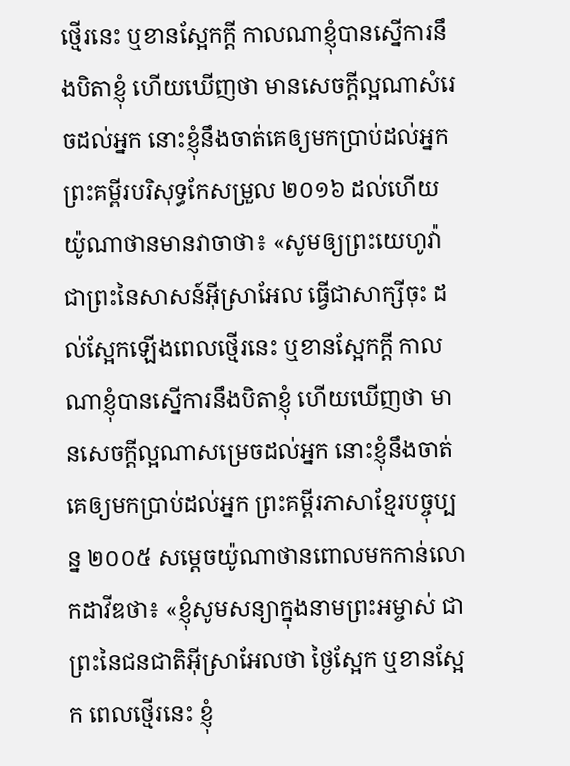ថ្មើរនេះ ឬខានស្អែកក្តី កាលណាខ្ញុំបានស្នើការនឹងបិតាខ្ញុំ ហើយឃើញថា មានសេចក្ដីល្អណាសំរេចដល់អ្នក នោះខ្ញុំនឹងចាត់គេឲ្យមកប្រាប់ដល់អ្នក ព្រះគម្ពីរបរិសុទ្ធកែសម្រួល ២០១៦ ដល់ហើយ យ៉ូណាថានមានវាចាថា៖ «សូមឲ្យព្រះយេហូវ៉ា ជាព្រះនៃសាសន៍អ៊ីស្រាអែល ធ្វើជាសាក្សីចុះ ដល់ស្អែកឡើងពេលថ្មើរនេះ ឬខានស្អែកក្តី កាលណាខ្ញុំបានស្នើការនឹងបិតាខ្ញុំ ហើយឃើញថា មានសេចក្ដីល្អណាសម្រេចដល់អ្នក នោះខ្ញុំនឹងចាត់គេឲ្យមកប្រាប់ដល់អ្នក ព្រះគម្ពីរភាសាខ្មែរបច្ចុប្បន្ន ២០០៥ សម្ដេចយ៉ូណាថានពោលមកកាន់លោកដាវីឌថា៖ «ខ្ញុំសូមសន្យាក្នុងនាមព្រះអម្ចាស់ ជាព្រះនៃជនជាតិអ៊ីស្រាអែលថា ថ្ងៃស្អែក ឬខានស្អែក ពេលថ្មើរនេះ ខ្ញុំ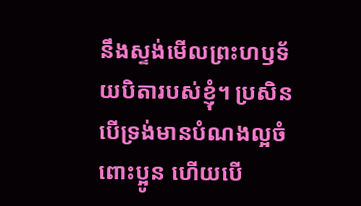នឹងស្ទង់មើលព្រះហឫទ័យបិតារបស់ខ្ញុំ។ ប្រសិនបើទ្រង់មានបំណងល្អចំពោះប្អូន ហើយបើ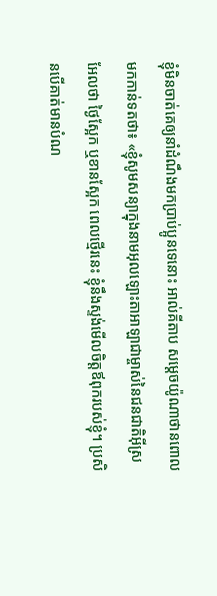ខ្ញុំមិនចាត់គេឲ្យនាំដំណឹងមកប្រាប់ប្អូនទេនោះ អាល់គីតាប សម្តេចយ៉ូណាថានពោលមកកាន់ទតថា៖ «ខ្ញុំសូមសន្យាក្នុងនាមអុលឡោះតាអាឡាជាម្ចាស់នៃជនជាតិអ៊ីស្រអែលថា ថ្ងៃស្អែក ឬខានស្អែក ពេលថ្មើរនេះ ខ្ញុំនឹងស្ទង់មើលចិត្តឪពុករបស់ខ្ញុំ។ ប្រសិនបើគាត់មានបំណ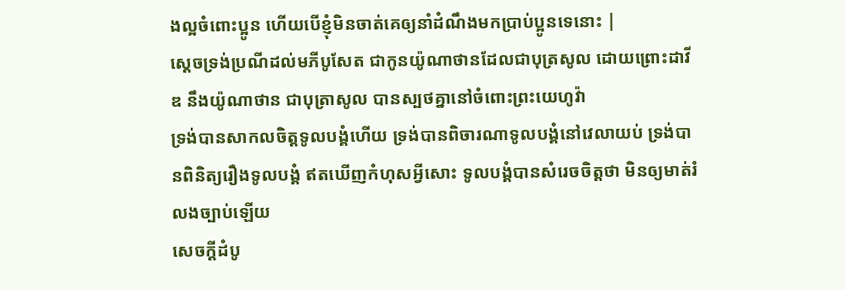ងល្អចំពោះប្អូន ហើយបើខ្ញុំមិនចាត់គេឲ្យនាំដំណឹងមកប្រាប់ប្អូនទេនោះ |
ស្តេចទ្រង់ប្រណីដល់មភីបូសែត ជាកូនយ៉ូណាថានដែលជាបុត្រសូល ដោយព្រោះដាវីឌ នឹងយ៉ូណាថាន ជាបុត្រាសូល បានស្បថគ្នានៅចំពោះព្រះយេហូវ៉ា
ទ្រង់បានសាកលចិត្តទូលបង្គំហើយ ទ្រង់បានពិចារណាទូលបង្គំនៅវេលាយប់ ទ្រង់បានពិនិត្យរឿងទូលបង្គំ ឥតឃើញកំហុសអ្វីសោះ ទូលបង្គំបានសំរេចចិត្តថា មិនឲ្យមាត់រំលងច្បាប់ឡើយ
សេចក្ដីដំបូ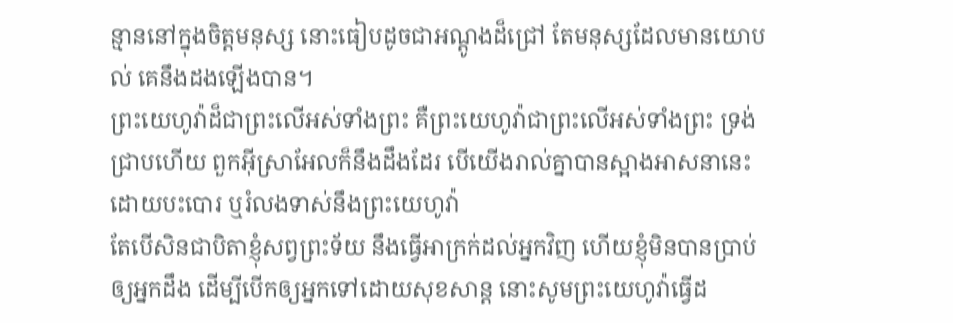ន្មាននៅក្នុងចិត្តមនុស្ស នោះធៀបដូចជាអណ្តូងដ៏ជ្រៅ តែមនុស្សដែលមានយោបល់ គេនឹងដងឡើងបាន។
ព្រះយេហូវ៉ាដ៏ជាព្រះលើអស់ទាំងព្រះ គឺព្រះយេហូវ៉ាជាព្រះលើអស់ទាំងព្រះ ទ្រង់ជ្រាបហើយ ពួកអ៊ីស្រាអែលក៏នឹងដឹងដែរ បើយើងរាល់គ្នាបានស្អាងអាសនានេះ ដោយបះបោរ ឬរំលងទាស់នឹងព្រះយេហូវ៉ា
តែបើសិនជាបិតាខ្ញុំសព្វព្រះទ័យ នឹងធ្វើអាក្រក់ដល់អ្នកវិញ ហើយខ្ញុំមិនបានប្រាប់ឲ្យអ្នកដឹង ដើម្បីបើកឲ្យអ្នកទៅដោយសុខសាន្ត នោះសូមព្រះយេហូវ៉ាធ្វើដ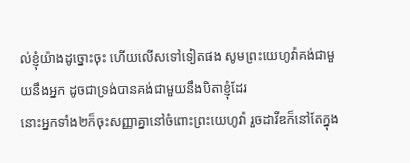ល់ខ្ញុំយ៉ាងដូច្នោះចុះ ហើយលើសទៅទៀតផង សូមព្រះយេហូវ៉ាគង់ជាមួយនឹងអ្នក ដូចជាទ្រង់បានគង់ជាមួយនឹងបិតាខ្ញុំដែរ
នោះអ្នកទាំង២ក៏ចុះសញ្ញាគ្នានៅចំពោះព្រះយេហូវ៉ា រួចដាវីឌក៏នៅតែក្នុង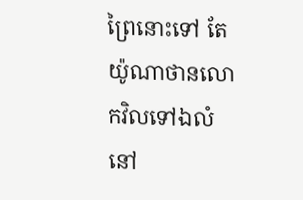ព្រៃនោះទៅ តែយ៉ូណាថានលោកវិលទៅឯលំនៅ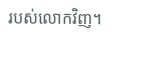របស់លោកវិញ។